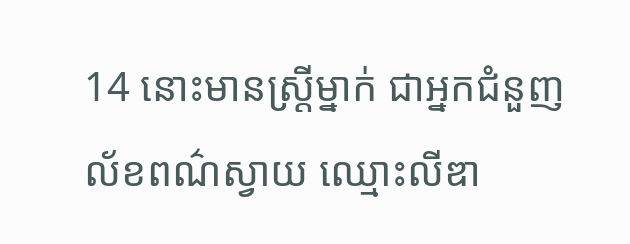14 នោះមានស្ត្រីម្នាក់ ជាអ្នកជំនួញល័ខពណ៌ស្វាយ ឈ្មោះលីឌា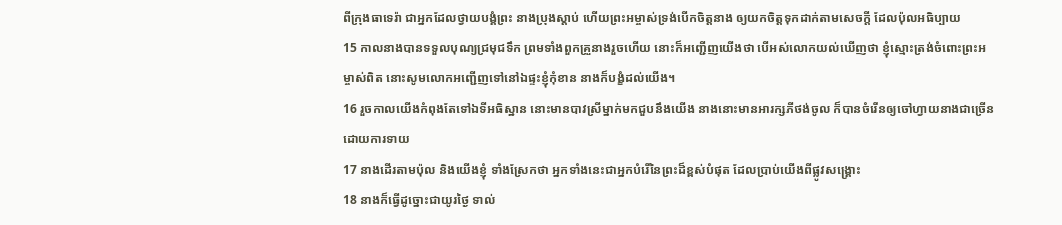ពីក្រុងធាទេរ៉ា ជាអ្នកដែលថ្វាយបង្គំព្រះ នាងប្រុងស្តាប់ ហើយព្រះអម្ចាស់ទ្រង់បើកចិត្តនាង ឲ្យយកចិត្តទុកដាក់តាមសេចក្ដី ដែលប៉ុលអធិប្បាយ
15 កាលនាងបានទទួលបុណ្យជ្រមុជទឹក ព្រមទាំងពួកគ្រួនាងរួចហើយ នោះក៏អញ្ជើញយើងថា បើអស់លោកយល់ឃើញថា ខ្ញុំស្មោះត្រង់ចំពោះព្រះអម្ចាស់ពិត នោះសូមលោកអញ្ជើញទៅនៅឯផ្ទះខ្ញុំកុំខាន នាងក៏បង្ខំដល់យើង។
16 រួចកាលយើងកំពុងតែទៅឯទីអធិស្ឋាន នោះមានបាវស្រីម្នាក់មកជួបនឹងយើង នាងនោះមានអារក្សភីថង់ចូល ក៏បានចំរើនឲ្យចៅហ្វាយនាងជាច្រើន ដោយការទាយ
17 នាងដើរតាមប៉ុល និងយើងខ្ញុំ ទាំងស្រែកថា អ្នកទាំងនេះជាអ្នកបំរើនៃព្រះដ៏ខ្ពស់បំផុត ដែលប្រាប់យើងពីផ្លូវសង្គ្រោះ
18 នាងក៏ធ្វើដូច្នោះជាយូរថ្ងៃ ទាល់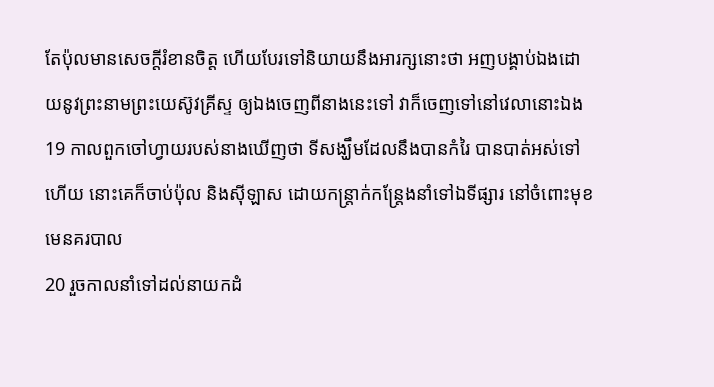តែប៉ុលមានសេចក្ដីរំខានចិត្ត ហើយបែរទៅនិយាយនឹងអារក្សនោះថា អញបង្គាប់ឯងដោយនូវព្រះនាមព្រះយេស៊ូវគ្រីស្ទ ឲ្យឯងចេញពីនាងនេះទៅ វាក៏ចេញទៅនៅវេលានោះឯង
19 កាលពួកចៅហ្វាយរបស់នាងឃើញថា ទីសង្ឃឹមដែលនឹងបានកំរៃ បានបាត់អស់ទៅហើយ នោះគេក៏ចាប់ប៉ុល និងស៊ីឡាស ដោយកន្ត្រាក់កន្ត្រែងនាំទៅឯទីផ្សារ នៅចំពោះមុខមេនគរបាល
20 រួចកាលនាំទៅដល់នាយកដំ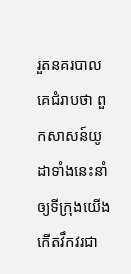រួតនគរបាល គេជំរាបថា ពួកសាសន៍យូដាទាំងនេះនាំឲ្យទីក្រុងយើង កើតវឹកវរជា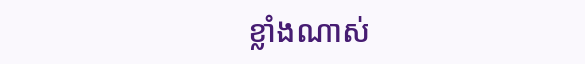ខ្លាំងណាស់